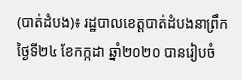(បាត់ដំបង)៖ រដ្ឋបាលខេត្តបាត់ដំបងនាព្រឹកថ្ងៃទី២៤ ខែកក្កដា ឆ្នាំ២០២០ បានរៀបចំ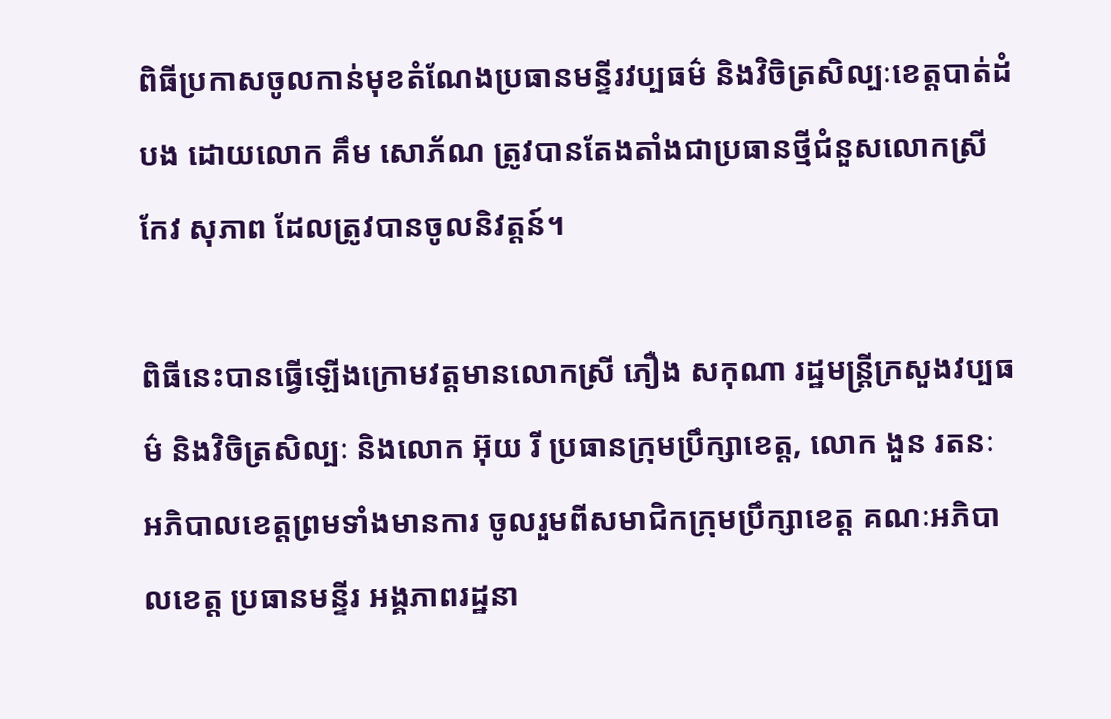ពិធីប្រកាសចូលកាន់មុខតំណែងប្រធានមន្ទីរវប្បធម៌ និងវិចិត្រសិល្បៈខេត្តបាត់ដំបង ដោយលោក គឹម សោភ័ណ ត្រូវបានតែងតាំងជាប្រធានថ្មីជំនួសលោកស្រី កែវ សុភាព ដែលត្រូវបានចូលនិវត្តន៍។

ពិធីនេះបានធ្វើឡើងក្រោមវត្តមានលោកស្រី ភឿង សកុណា រដ្ឋមន្រ្តីក្រសួងវប្បធម៌ និងវិចិត្រសិល្បៈ និងលោក អ៊ុយ រី ប្រធានក្រុមប្រឹក្សាខេត្ត, លោក ងួន រតនៈ អភិបាលខេត្តព្រមទាំងមានការ ចូលរួមពីសមាជិកក្រុមប្រឹក្សាខេត្ត គណៈអភិបាលខេត្ត ប្រធានមន្ទីរ អង្គភាពរដ្ឋនា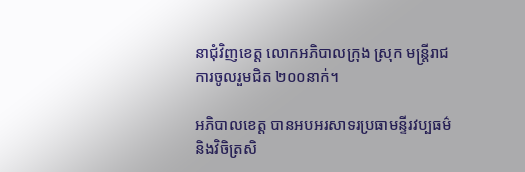នាជុំវិញខេត្ត លោកអភិបាលក្រុង ស្រុក មន្រ្តីរាជការចូលរួមជិត ២០០នាក់។

អភិបាលខេត្ត បានអបអរសាទរប្រធាមន្ទីរវប្បធម៌ និងវិចិត្រសិ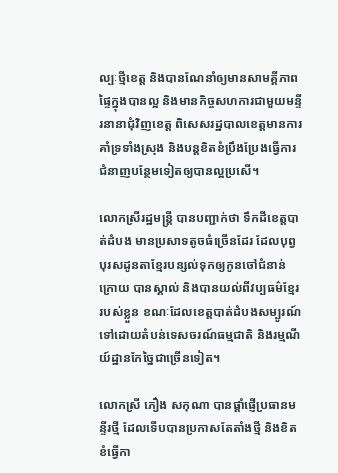ល្បៈថ្មីខេត្ត និងបានណែនាំឲ្យមានសាមគ្គីភាពផ្ទៃក្នុងបានល្អ និងមានកិច្ចសហការជាមួយមន្ទីរនានាជុំវិញខេត្ត ពិសេសរដ្ឋបាលខេត្តមានការគាំទ្រទាំងស្រុង និងបន្តខិតខំប្រឹងប្រែងធ្វើការជំនាញបន្ថែមទៀតឲ្យបានល្អប្រសើ។

លោកស្រីរដ្ឋមន្រ្តី បានបញ្ជាក់ថា ទឹកដីខេត្តបាត់ដំបង មានប្រសាទតូចធំច្រើនដែរ ដែលបុព្វបុរសដូនតាខ្មែរបន្សល់ទុកឲ្យកូនចៅជំនាន់ក្រោយ បានស្គាល់ និងបានយល់ពីវប្បធម៌ខ្មែររបស់ខ្លួន ខណៈដែលខេត្តបាត់ដំបងសម្បូរណ៍ទៅដោយតំបន់ទេសចរណ៍ធម្មជាតិ និងរម្មណីយ៍ដ្ឋានកែច្នៃជាច្រើនទៀត។

លោកស្រី ភឿង សកុណា បានផ្តាំផ្ញើប្រធានមន្ទីរថ្មី ដែលទើបបានប្រកាសតែតាំងថ្មី និងខិតខំធ្វើកា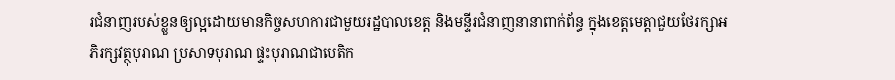រជំនាញរបស់ខ្លួនឲ្យល្អដោយមានកិច្ចសហការជាមួយរដ្ឋបាលខេត្ត និងមន្ទីរជំនាញនានាពាក់ព័ន្ធ ក្នុងខេត្តមេត្តាជួយថែរក្សាអភិរក្សវត្ថុបុរាណ ប្រសាទបុរាណ ផ្ទះបុរាណជាបេតិក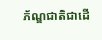ភ័ណ្ឌជាតិជាដើ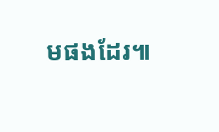មផងដែរ៕